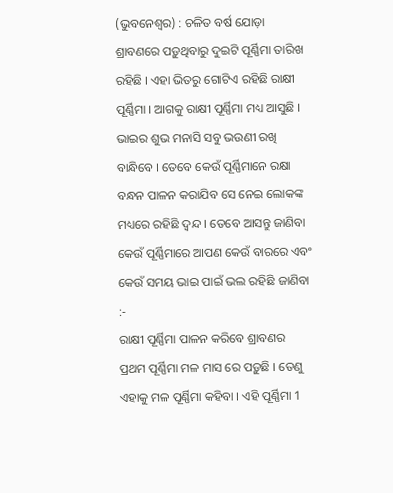(ଭୁବନେଶ୍ୱର) : ଚଳିତ ବର୍ଷ ଯୋଡ଼ା ଶ୍ରାବଣରେ ପଡ଼ୁଥିବାରୁ ଦୁଇଟି ପୂର୍ଣ୍ଣିମା ତାରିଖ ରହିଛି । ଏହା ଭିତରୁ ଗୋଟିଏ ରହିଛି ରାକ୍ଷୀ ପୂର୍ଣ୍ଣିମା । ଆଗକୁ ରାକ୍ଷୀ ପୂର୍ଣ୍ଣିମା ମଧ୍ୟ ଆସୁଛି । ଭାଇର ଶୁଭ ମନାସି ସବୁ ଭଉଣୀ ରଖି ବାନ୍ଧିବେ । ତେବେ କେଉଁ ପୂର୍ଣ୍ଣିମାନେ ରକ୍ଷା ବନ୍ଧନ ପାଳନ କରାଯିବ ସେ ନେଇ ଲୋକଙ୍କ ମଧ୍ୟରେ ରହିଛି ଦ୍ୱନ୍ଦ । ତେବେ ଆସନ୍ତୁ ଜାଣିବା କେଉଁ ପୂର୍ଣ୍ଣିମାରେ ଆପଣ କେଉଁ ବାରରେ ଏବଂ କେଉଁ ସମୟ ଭାଇ ପାଇଁ ଭଲ ରହିଛି ଜାଣିବା :-
ରାକ୍ଷୀ ପୂର୍ଣ୍ଣିମା ପାଳନ କରିବେ ଶ୍ରାବଣର ପ୍ରଥମ ପୂର୍ଣ୍ଣିମା ମଳ ମାସ ରେ ପଡ଼ୁଛି । ତେଣୁ ଏହାକୁ ମଳ ପୂର୍ଣ୍ଣିମା କହିବା । ଏହି ପୂର୍ଣ୍ଣିମା 1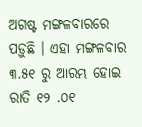ଅଗଷ୍ଟ ମଙ୍ଗଳବାରରେ ପଡ଼ୁଛି । ଏହା ମଙ୍ଗଳବାର ୩.୫୧ ରୁ ଆରମ୍ଭ ହୋଇ ରାତି ୧୨ .୦୧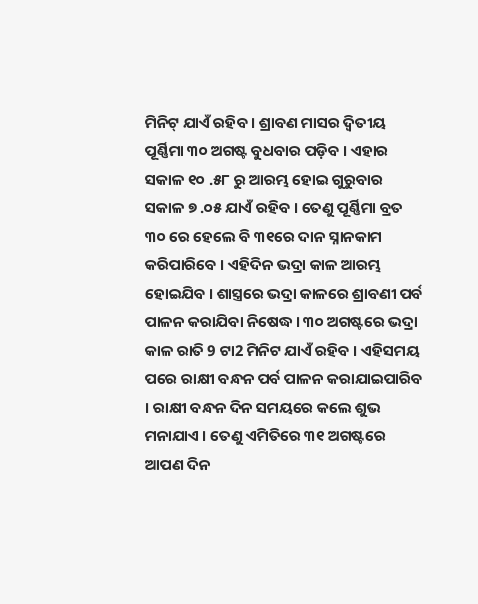ମିନିଟ୍ ଯାଏଁ ରହିବ । ଶ୍ରାବଣ ମାସର ଦ୍ୱିତୀୟ ପୂର୍ଣ୍ଣିମା ୩୦ ଅଗଷ୍ଟ ବୁଧବାର ପଡ଼ିବ । ଏହାର ସକାଳ ୧୦ .୫୮ ରୁ ଆରମ୍ଭ ହୋଇ ଗୁରୁବାର ସକାଳ ୭ .୦୫ ଯାଏଁ ରହିବ । ତେଣୁ ପୂର୍ଣ୍ଣିମା ବ୍ରତ ୩୦ ରେ ହେଲେ ବି ୩୧ରେ ଦାନ ସ୍ନାନକାମ କରିପାରିବେ । ଏହିଦିନ ଭଦ୍ରା କାଳ ଆରମ୍ଭ ହୋଇଯିବ । ଶାସ୍ତ୍ରରେ ଭଦ୍ରା କାଳରେ ଶ୍ରାବଣୀ ପର୍ବ ପାଳନ କରାଯିବା ନିଷେଦ୍ଧ । ୩୦ ଅଗଷ୍ଟରେ ଭଦ୍ରା କାଳ ରାତି 9 ଟା2 ମିନିଟ ଯାଏଁ ରହିବ । ଏହିସମୟ ପରେ ରାକ୍ଷୀ ବନ୍ଧନ ପର୍ବ ପାଳନ କରାଯାଇପାରିବ । ରାକ୍ଷୀ ବନ୍ଧନ ଦିନ ସମୟରେ କଲେ ଶୁଭ ମନାଯାଏ । ତେଣୁ ଏମିତିରେ ୩୧ ଅଗଷ୍ଟରେ ଆପଣ ଦିନ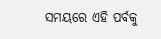ସମୟରେ ଏହି ପର୍ବକୁ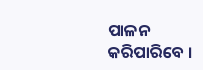ପାଳନ କରିପାରିବେ ।